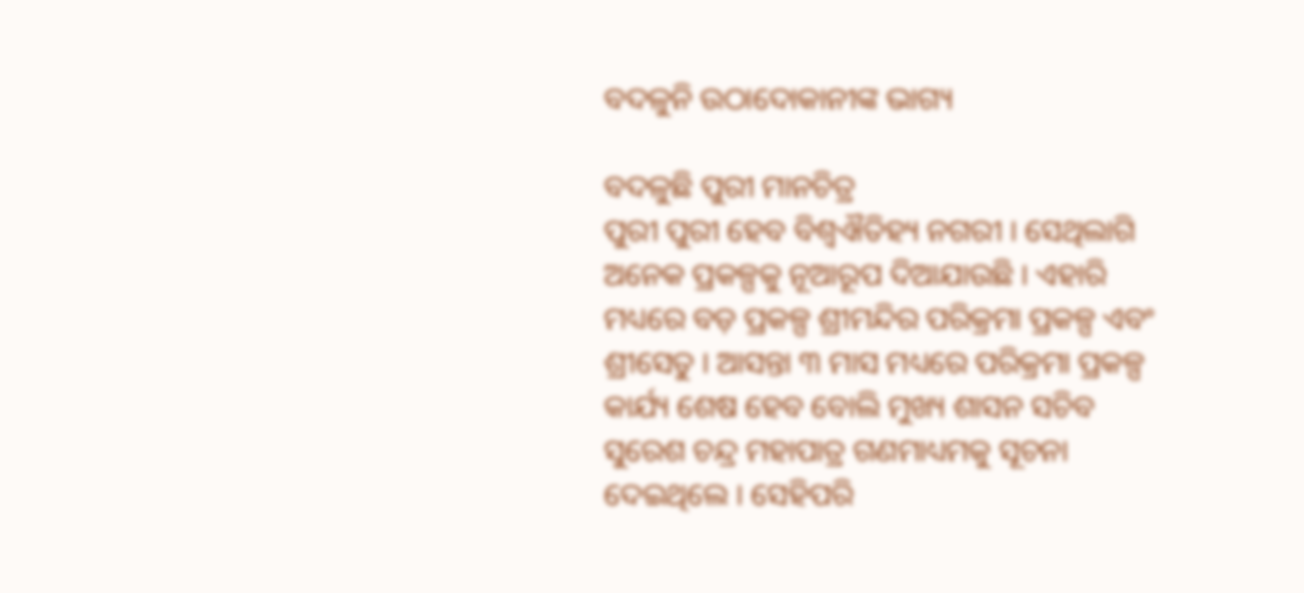ବଦଳୁନି ଉଠାଦୋକାନୀଙ୍କ ଭାଗ୍ୟ

ବଦଳୁଛି ପୁରୀ ମାନଚିତ୍ର
ପୁରୀ ପୁରୀ ହେବ ବିଶ୍ୱଐତିହ୍ୟ ନଗରୀ । ସେଥିଲାଗି ଅନେକ ପ୍ରକଳ୍ପକୁ ନୂଆରୂପ ଦିଆଯାଉଛି । ଏହାରି ମଧ୍ୟରେ ବଡ଼ ପ୍ରକଳ୍ପ ଶ୍ରୀମନ୍ଦିର ପରିକ୍ରମା ପ୍ରକଳ୍ପ ଏବଂ ଶ୍ରୀସେତୁ । ଆସନ୍ତା ୩ ମାସ ମଧ୍ୟରେ ପରିକ୍ରମା ପ୍ରକଳ୍ପ କାର୍ଯ୍ୟ ଶେଷ ହେବ ବୋଲି ମୁଖ୍ୟ ଶାସନ ସଚିବ ସୁରେଶ ଚନ୍ଦ୍ର ମହାପାତ୍ର ଗଣମାଧ୍ୟମକୁ ସୂଚନା ଦେଇଥିଲେ । ସେହିପରି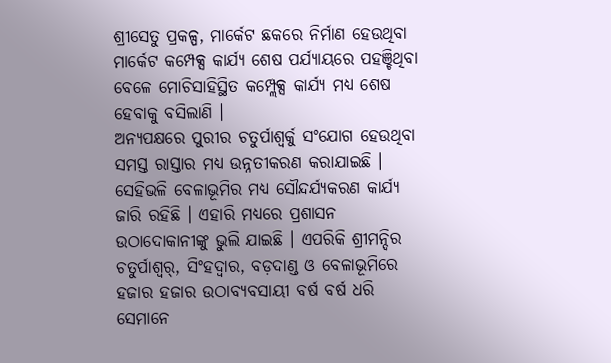ଶ୍ରୀସେତୁ ପ୍ରକଳ୍ପ, ମାର୍କେଟ ଛକରେ ନିର୍ମାଣ ହେଉଥିବା ମାର୍କେଟ କମ୍ପେକ୍ସ କାର୍ଯ୍ୟ ଶେଷ ପର୍ଯ୍ୟାୟରେ ପହଞ୍ଚିଥିବା ବେଳେ ମୋଚିସାହିସ୍ଥିତ କମ୍ପ୍ଲେକ୍ସ କାର୍ଯ୍ୟ ମଧ୍ୟ ଶେଷ ହେବାକୁ ବସିଲାଣି ।
ଅନ୍ୟପକ୍ଷରେ ପୁରୀର ଚତୁର୍ପାଶ୍ୱର୍କୁ ସଂଯୋଗ ହେଉଥିବା ସମସ୍ତ ରାସ୍ତାର ମଧ୍ୟ ଉନ୍ନତୀକରଣ କରାଯାଇଛି । ସେହିଭଳି ବେଳାଭୂମିର ମଧ୍ୟ ସୌନ୍ଦର୍ଯ୍ୟକରଣ କାର୍ଯ୍ୟ ଜାରି ରହିଛି । ଏହାରି ମଧ୍ୟରେ ପ୍ରଶାସନ ଉଠାଦୋକାନୀଙ୍କୁ ଭୁଲି ଯାଇଛି । ଏପରିକି ଶ୍ରୀମନ୍ଦିର ଚତୁର୍ପାଶ୍ୱର୍, ସିଂହଦ୍ୱାର, ବଡ଼ଦାଣ୍ଡ ଓ ବେଳାଭୂମିରେ ହଜାର ହଜାର ଉଠାବ୍ୟବସାୟୀ ବର୍ଷ ବର୍ଷ ଧରି ସେମାନେ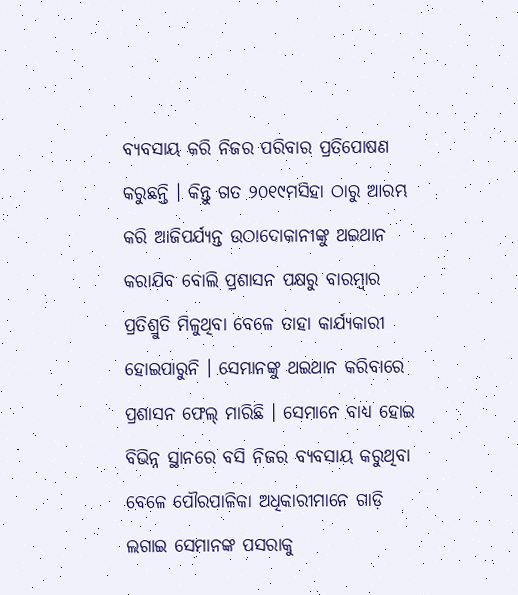ବ୍ୟବସାୟ କରି ନିଜର ପରିବାର ପ୍ରତିପୋଷଣ କରୁଛନ୍ତି । କିନ୍ତୁ ଗତ ୨୦୧୯ମସିହା ଠାରୁ ଆରମ୍ଭ କରି ଆଜିପର୍ଯ୍ୟନ୍ତ ଉଠାଦୋକାନୀଙ୍କୁ ଥଇଥାନ କରାଯିବ ବୋଲି ପ୍ରଶାସନ ପକ୍ଷରୁ ବାରମ୍ବାର ପ୍ରତିଶ୍ରୁତି ମିଳୁଥିବା ବେଳେ ତାହା କାର୍ଯ୍ୟକାରୀ ହୋଇପାରୁନି । ସେମାନଙ୍କୁ ଥଇଥାନ କରିବାରେ ପ୍ରଶାସନ ଫେଲ୍ ମାରିଛି । ସେମାନେ ବାଧ୍ୟ ହୋଇ ବିଭିନ୍ନ ସ୍ଥାନରେ ବସି ନିଜର ବ୍ୟବସାୟ କରୁଥିବା ବେଳେ ପୌରପାଳିକା ଅଧିକାରୀମାନେ ଗାଡ଼ି ଲଗାଇ ସେମାନଙ୍କ ପସରାକୁ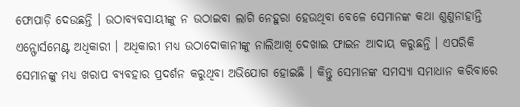ଫୋପାଡ଼ି ଦେଉଛନ୍ତି । ଉଠାବ୍ୟବସାୟୀଙ୍କୁ ନ ଉଠାଇବା ଲାଗି ନେହୁରା ହେଉଥିବା ବେଳେ ସେମାନଙ୍କ କଥା ଶୁଣୁନାହାନ୍ତି ଏନ୍ଫୋର୍ସମେଣ୍ଟ ଅଧିକାରୀ । ଅଧିକାରୀ ମଧ୍ୟ ଉଠାଦୋକାନୀଙ୍କୁ ନାଲିଆଖି ଦେଖାଇ ଫାଇନ ଆଦାୟ କରୁଛନ୍ତି । ଏପରିକି ସେମାନଙ୍କୁ ମଧ୍ୟ ଖରାପ ବ୍ୟବହାର ପ୍ରଦର୍ଶନ କରୁଥିବା ଅଭିଯୋଗ ହୋଇଛି । କିନ୍ତୁ ସେମାନଙ୍କ ସମସ୍ୟା ସମାଧାନ କରିବାରେ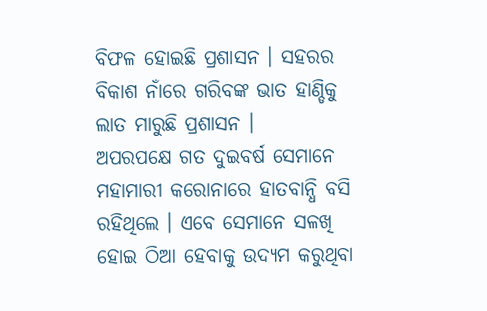ବିଫଳ ହୋଇଛି ପ୍ରଶାସନ । ସହରର ବିକାଶ ନାଁରେ ଗରିବଙ୍କ ଭାତ ହାଣ୍ଡିକୁ ଲାତ ମାରୁଛି ପ୍ରଶାସନ ।
ଅପରପକ୍ଷେ ଗତ ଦୁଇବର୍ଷ ସେମାନେ ମହାମାରୀ କରୋନାରେ ହାତବାନ୍ଧି ବସି ରହିଥିଲେ । ଏବେ ସେମାନେ ସଳଖି ହୋଇ ଠିଆ ହେବାକୁ ଉଦ୍ୟମ କରୁଥିବା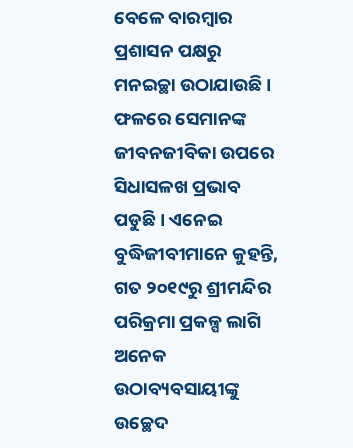ବେଳେ ବାରମ୍ବାର ପ୍ରଶାସନ ପକ୍ଷରୁ ମନଇଚ୍ଛା ଉଠାଯାଉଛି । ଫଳରେ ସେମାନଙ୍କ ଜୀବନଜୀବିକା ଉପରେ ସିଧାସଳଖ ପ୍ରଭାବ ପଡୁଛି । ଏନେଇ ବୁଦ୍ଧିଜୀବୀମାନେ କୁହନ୍ତି, ଗତ ୨୦୧୯ରୁ ଶ୍ରୀମନ୍ଦିର ପରିକ୍ରମା ପ୍ରକଳ୍ପ ଲାଗି ଅନେକ ଉଠାବ୍ୟବସାୟୀଙ୍କୁ ଉଚ୍ଛେଦ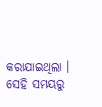କରାଯାଇଥିଲା । ସେହି ସମୟରୁ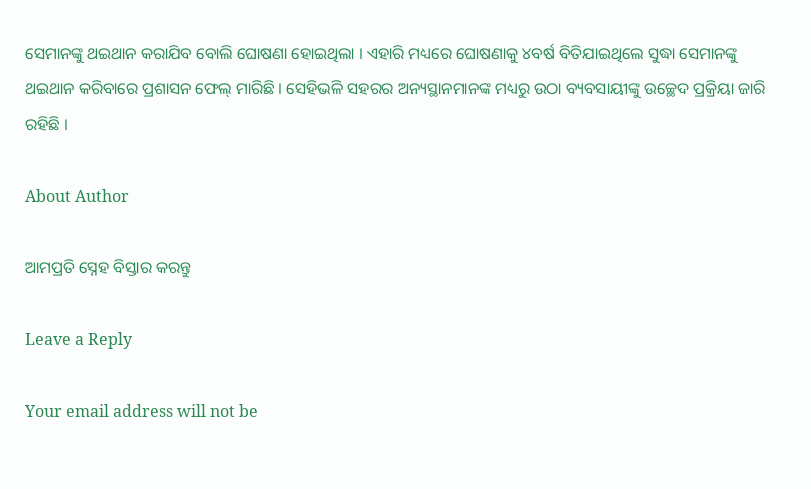ସେମାନଙ୍କୁ ଥଇଥାନ କରାଯିବ ବୋଲି ଘୋଷଣା ହୋଇଥିଲା । ଏହାରି ମଧ୍ୟରେ ଘୋଷଣାକୁ ୪ବର୍ଷ ବିତିଯାଇଥିଲେ ସୁଦ୍ଧା ସେମାନଙ୍କୁ ଥଇଥାନ କରିବାରେ ପ୍ରଶାସନ ଫେଲ୍ ମାରିଛି । ସେହିଭଳି ସହରର ଅନ୍ୟସ୍ଥାନମାନଙ୍କ ମଧ୍ୟରୁ ଉଠା ବ୍ୟବସାୟୀଙ୍କୁ ଉଚ୍ଛେଦ ପ୍ରକ୍ରିୟା ଜାରି ରହିଛି ।

About Author

ଆମପ୍ରତି ସ୍ନେହ ବିସ୍ତାର କରନ୍ତୁ

Leave a Reply

Your email address will not be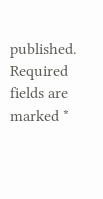published. Required fields are marked *